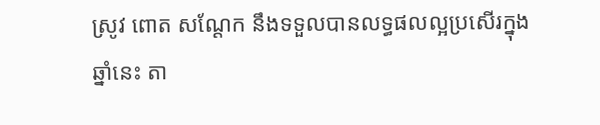ស្រូវ ពោត សណ្ដែក នឹងទទួលបានលទ្ធផលល្អប្រសើរក្នុងឆ្នាំនេះ តា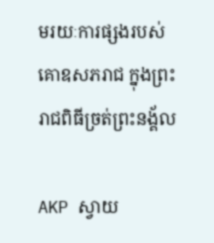មរយៈការផ្សងរបស់គោឧសភរាជ ក្នុងព្រះរាជពិធីច្រត់ព្រះនង្គ័ល

AKP ស្វាយ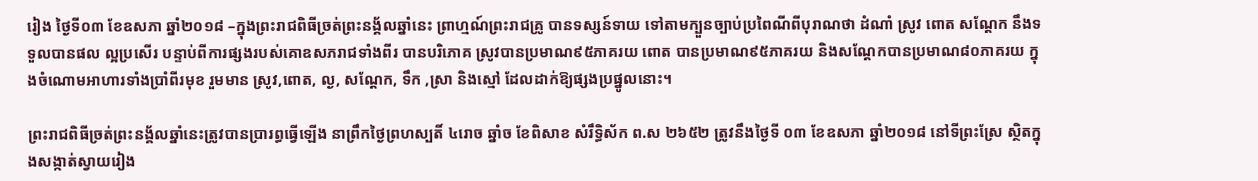រៀង ថ្ងៃទី០៣ ខែឧសភា ឆ្នាំ២០១៨ –ក្នុងព្រះរាជពិធីច្រត់ព្រះនង្គ័លឆ្នាំនេះ ព្រាហ្មណ៍ព្រះរាជគ្រូ បានទស្សន៍ទាយ ទៅតាមក្បួនច្បាប់ប្រពៃណីពីបុរាណថា ដំណាំ ស្រូវ ពោត សណ្ដែក នឹងទទួលបានផល ល្អប្រសើរ បន្ទាប់ពីការផ្សងរបស់គោឧសភរាជទាំងពីរ បានបរិភោគ ស្រូវបានប្រមាណ៩៥ភាគរយ ពោត បានប្រមាណ៩៥ភាគរយ និងសណ្ដែកបានប្រមាណ៨០ភាគរយ ក្នុងចំណោមអាហារទាំងប្រាំពីរមុខ រួមមាន ស្រូវ,ពោត, ល្ង, សណ្តែក, ទឹក ,ស្រា និងស្មៅ ដែលដាក់ឱ្យផ្សងប្រផ្នូលនោះ។

ព្រះរាជពិធីច្រត់ព្រះនង្គ័លឆ្នាំនេះត្រូវបានប្រារព្ធធ្វើឡើង នាព្រឹកថ្ងៃព្រហស្បតិ៍ ៤រោច ឆ្នាំច ខែពិសាខ សំរឹទ្ធិស័ក ព.ស ២៦៥២ ត្រូវនឹងថ្ងៃទី ០៣ ខែឧសភា ឆ្នាំ២០១៨ នៅទីព្រះស្រែ ស្ថិតក្នុងសង្កាត់ស្វាយរៀង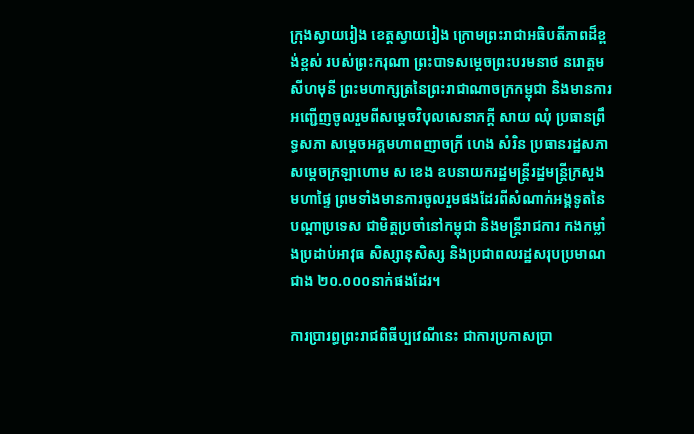ក្រុងស្វាយរៀង ខេត្តស្វាយរៀង ក្រោមព្រះរាជាអធិបតីភាពដ៏ខ្ពង់ខ្ពស់ របស់ព្រះករុណា ព្រះបាទសម្ដេចព្រះបរមនាថ នរោត្ដម សីហមុនី ព្រះមហាក្សត្រនៃព្រះរាជាណាចក្រកម្ពុជា និងមានការអញ្ជើញចូលរួមពីសម្តេចវិបុលសេនាភក្តី សាយ ឈុំ ប្រធានព្រឹទ្ធសភា សម្តេចអគ្គមហាពញាចក្រី ហេង សំរិន ប្រធានរដ្ឋសភា សម្តេចក្រឡាហោម ស ខេង ឧបនាយករដ្ឋមន្រ្តីរដ្ឋមន្រ្តីក្រសួងមហាផ្ទៃ ព្រមទាំងមានការចូលរួមផងដែរពីសំណាក់អង្គទូតនៃបណ្ដាប្រទេស ជាមិត្តប្រចាំនៅកម្ពុជា និងមន្រ្តីរាជការ កងកម្លាំងប្រដាប់អាវុធ សិស្សានុសិស្ស និងប្រជាពលរដ្ឋសរុបប្រមាណ ជាង ២០.០០០នាក់ផងដែរ។

ការប្រារព្ធព្រះរាជពិធីប្បវេណីនេះ ជាការប្រកាសប្រា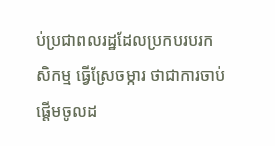ប់ប្រជាពលរដ្ឋដែលប្រកបរបរកសិកម្ម ធ្វើស្រែចម្ការ ថាជាការចាប់ផ្តើមចូលដ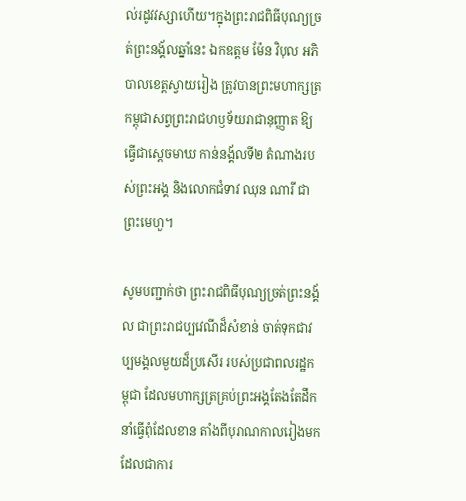ល់រដូវវស្សាហើយ។ក្នុងព្រះរាជពិធីបុណ្យច្រត់ព្រះនង្គ័លឆ្នាំនេះ ឯកឧត្តម ម៉ែន វិបុល អភិបាលខេត្តស្វាយរៀង ត្រូវបានព្រះមហាក្សត្រកម្ពុជាសព្វព្រះរាជហឫទ័យរាជានុញ្ញាត ឱ្យធ្វើជាស្តេចមាឃ កាន់នង្គ័លទី២ តំណាងរបស់ព្រះអង្គ និងលោកជំទាវ ឈុន ណារី ជាព្រះមេហួ។

សូមបញ្ជាក់ថា ព្រះរាជពិធីបុណ្យច្រត់ព្រះនង្គ័ល ជាព្រះរាជប្បវេណីដ៏សំខាន់ ចាត់ទុកជាវប្បមង្គលមួយដ៏ប្រសើរ របស់ប្រជាពលរដ្ឋកម្ពុជា ដែលមហាក្សត្រគ្រប់ព្រះអង្គតែងតែដឹកនាំធ្វើពុំដែលខាន តាំងពីបុរាណកាលរៀងមក ដែលជាការ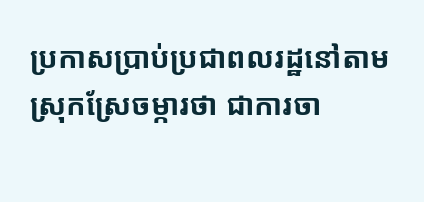ប្រកាសប្រាប់ប្រជាពលរដ្ឋនៅតាមស្រុកស្រែចម្ការថា ជាការចា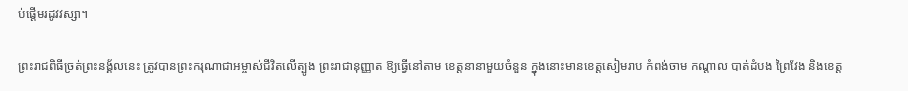ប់ផ្តើមរដូវវស្សា។

ព្រះរាជពិធីច្រត់ព្រះនង្គ័លនេះ ត្រូវបានព្រះករុណាជាអម្ចាស់ជីវិតលើត្បូង ព្រះរាជានុញ្ញាត ឱ្យធ្វើនៅតាម ខេត្តនានាមួយចំនួន ក្នុងនោះមានខេត្តសៀមរាប កំពង់ចាម កណ្តាល បាត់ដំបង ព្រៃវែង និងខេត្ត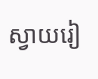ស្វាយរៀ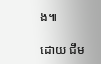ង៕

ដោយ ជឹម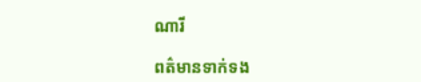ណារី

ពត៌មានទាក់ទង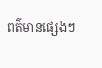ពត៌មានផ្សេងៗ